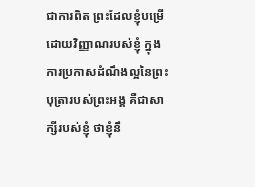ជាការពិត ព្រះដែលខ្ញុំបម្រើដោយវិញ្ញាណរបស់ខ្ញុំ ក្នុងការប្រកាសដំណឹងល្អនៃព្រះបុត្រារបស់ព្រះអង្គ គឺជាសាក្សីរបស់ខ្ញុំ ថាខ្ញុំនឹ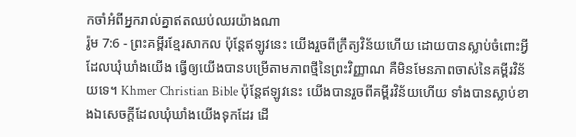កចាំអំពីអ្នករាល់គ្នាឥតឈប់ឈរយ៉ាងណា
រ៉ូម 7:6 - ព្រះគម្ពីរខ្មែរសាកល ប៉ុន្តែឥឡូវនេះ យើងរួចពីក្រឹត្យវិន័យហើយ ដោយបានស្លាប់ចំពោះអ្វីដែលឃុំឃាំងយើង ធ្វើឲ្យយើងបានបម្រើតាមភាពថ្មីនៃព្រះវិញ្ញាណ គឺមិនមែនភាពចាស់នៃគម្ពីរវិន័យទេ។ Khmer Christian Bible ប៉ុន្ដែឥឡូវនេះ យើងបានរួចពីគម្ពីរវិន័យហើយ ទាំងបានស្លាប់ខាងឯសេចក្ដីដែលឃុំឃាំងយើងទុកដែរ ដើ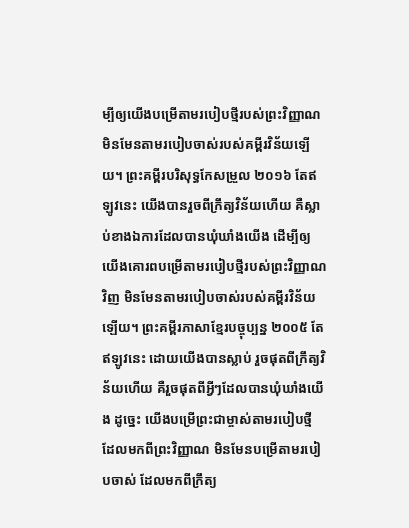ម្បីឲ្យយើងបម្រើតាមរបៀបថ្មីរបស់ព្រះវិញ្ញាណ មិនមែនតាមរបៀបចាស់របស់គម្ពីរវិន័យឡើយ។ ព្រះគម្ពីរបរិសុទ្ធកែសម្រួល ២០១៦ តែឥឡូវនេះ យើងបានរួចពីក្រឹត្យវិន័យហើយ គឺស្លាប់ខាងឯការដែលបានឃុំឃាំងយើង ដើម្បីឲ្យយើងគោរពបម្រើតាមរបៀបថ្មីរបស់ព្រះវិញ្ញាណវិញ មិនមែនតាមរបៀបចាស់របស់គម្ពីរវិន័យឡើយ។ ព្រះគម្ពីរភាសាខ្មែរបច្ចុប្បន្ន ២០០៥ តែឥឡូវនេះ ដោយយើងបានស្លាប់ រួចផុតពីក្រឹត្យវិន័យហើយ គឺរួចផុតពីអ្វីៗដែលបានឃុំឃាំងយើង ដូច្នេះ យើងបម្រើព្រះជាម្ចាស់តាមរបៀបថ្មី ដែលមកពីព្រះវិញ្ញាណ មិនមែនបម្រើតាមរបៀបចាស់ ដែលមកពីក្រឹត្យ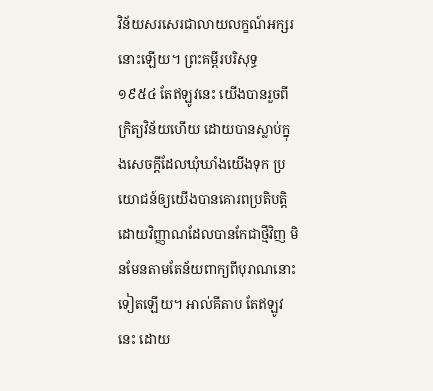វិន័យសរសេរជាលាយលក្ខណ៍អក្សរនោះឡើយ។ ព្រះគម្ពីរបរិសុទ្ធ ១៩៥៤ តែឥឡូវនេះ យើងបានរួចពីក្រិត្យវិន័យហើយ ដោយបានស្លាប់ក្នុងសេចក្ដីដែលឃុំឃាំងយើងទុក ប្រយោជន៍ឲ្យយើងបានគោរពប្រតិបត្តិ ដោយវិញ្ញាណដែលបានកែជាថ្មីវិញ មិនមែនតាមតែន័យពាក្យពីបុរាណនោះទៀតឡើយ។ អាល់គីតាប តែឥឡូវនេះ ដោយ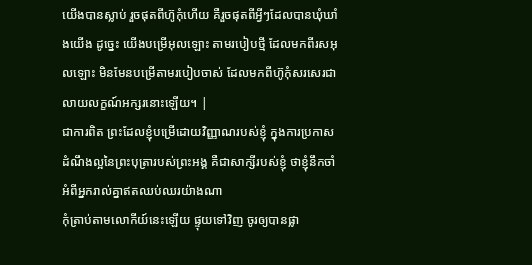យើងបានស្លាប់ រួចផុតពីហ៊ូកុំហើយ គឺរួចផុតពីអ្វីៗដែលបានឃុំឃាំងយើង ដូច្នេះ យើងបម្រើអុលឡោះ តាមរបៀបថ្មី ដែលមកពីរសអុលឡោះ មិនមែនបម្រើតាមរបៀបចាស់ ដែលមកពីហ៊ូកុំសរសេរជាលាយលក្ខណ៍អក្សរនោះឡើយ។ |
ជាការពិត ព្រះដែលខ្ញុំបម្រើដោយវិញ្ញាណរបស់ខ្ញុំ ក្នុងការប្រកាសដំណឹងល្អនៃព្រះបុត្រារបស់ព្រះអង្គ គឺជាសាក្សីរបស់ខ្ញុំ ថាខ្ញុំនឹកចាំអំពីអ្នករាល់គ្នាឥតឈប់ឈរយ៉ាងណា
កុំត្រាប់តាមលោកីយ៍នេះឡើយ ផ្ទុយទៅវិញ ចូរឲ្យបានផ្លា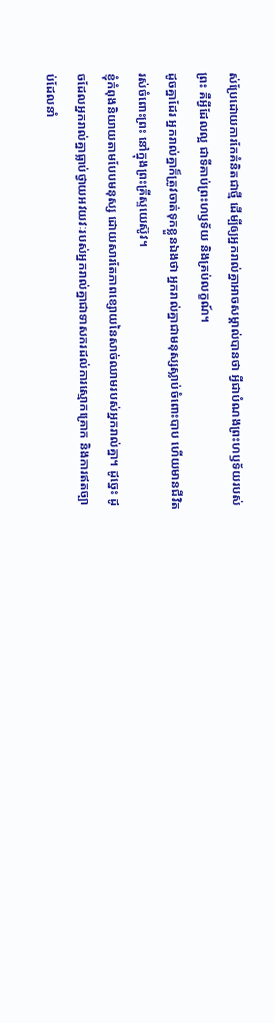ស់ប្រែដោយការកែគំនិតជាថ្មី ដើម្បីឲ្យអ្នករាល់គ្នាអាចសម្គាល់បានថា អ្វីជាបំណងព្រះហឫទ័យរបស់ព្រះ គឺអ្វីដែលល្អ ជាទីគាប់ព្រះហឫទ័យ និងគ្រប់លក្ខណ៍។
ដូចគ្នាដែរ អ្នករាល់គ្នាក៏ត្រូវចាត់ទុកខ្លួនឯងថា អ្នករាល់គ្នាជាមនុស្សស្លាប់ចំពោះបាប ហើយមានជីវិតរស់ចំពោះព្រះ នៅក្នុងព្រះគ្រីស្ទយេស៊ូវ។
ខ្ញុំកំពុងនិយាយតាមបែបមនុស្ស ដោយសារតែភាពខ្សោយនៃសាច់ឈាមរបស់អ្នករាល់គ្នា។ ដូច្នេះ ដូចដែលអ្នករាល់គ្នាធ្លាប់ថ្វាយអវយវៈរបស់អ្នករាល់គ្នាជាទាសករដល់ការស្មោកគ្រោក និងការឥតច្បាប់ដែលនាំ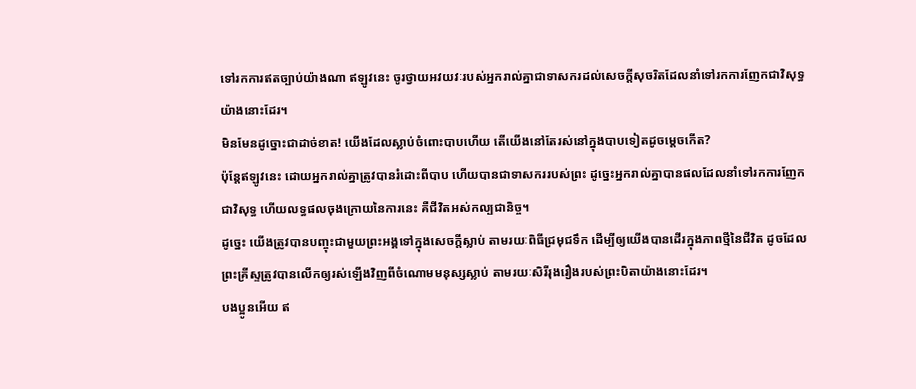ទៅរកការឥតច្បាប់យ៉ាងណា ឥឡូវនេះ ចូរថ្វាយអវយវៈរបស់អ្នករាល់គ្នាជាទាសករដល់សេចក្ដីសុចរិតដែលនាំទៅរកការញែកជាវិសុទ្ធយ៉ាងនោះដែរ។
មិនមែនដូច្នោះជាដាច់ខាត! យើងដែលស្លាប់ចំពោះបាបហើយ តើយើងនៅតែរស់នៅក្នុងបាបទៀតដូចម្ដេចកើត?
ប៉ុន្តែឥឡូវនេះ ដោយអ្នករាល់គ្នាត្រូវបានរំដោះពីបាប ហើយបានជាទាសកររបស់ព្រះ ដូច្នេះអ្នករាល់គ្នាបានផលដែលនាំទៅរកការញែកជាវិសុទ្ធ ហើយលទ្ធផលចុងក្រោយនៃការនេះ គឺជីវិតអស់កល្បជានិច្ច។
ដូច្នេះ យើងត្រូវបានបញ្ចុះជាមួយព្រះអង្គទៅក្នុងសេចក្ដីស្លាប់ តាមរយៈពិធីជ្រមុជទឹក ដើម្បីឲ្យយើងបានដើរក្នុងភាពថ្មីនៃជីវិត ដូចដែលព្រះគ្រីស្ទត្រូវបានលើកឲ្យរស់ឡើងវិញពីចំណោមមនុស្សស្លាប់ តាមរយៈសិរីរុងរឿងរបស់ព្រះបិតាយ៉ាងនោះដែរ។
បងប្អូនអើយ ឥ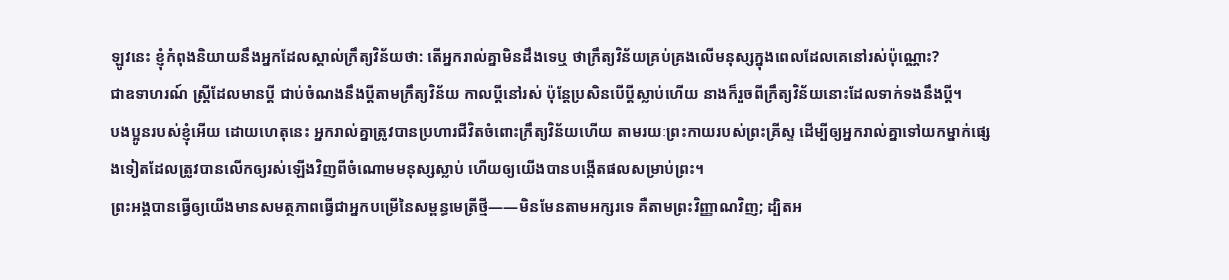ឡូវនេះ ខ្ញុំកំពុងនិយាយនឹងអ្នកដែលស្គាល់ក្រឹត្យវិន័យថា: តើអ្នករាល់គ្នាមិនដឹងទេឬ ថាក្រឹត្យវិន័យគ្រប់គ្រងលើមនុស្សក្នុងពេលដែលគេនៅរស់ប៉ុណ្ណោះ?
ជាឧទាហរណ៍ ស្ត្រីដែលមានប្ដី ជាប់ចំណងនឹងប្ដីតាមក្រឹត្យវិន័យ កាលប្ដីនៅរស់ ប៉ុន្តែប្រសិនបើប្ដីស្លាប់ហើយ នាងក៏រួចពីក្រឹត្យវិន័យនោះដែលទាក់ទងនឹងប្ដី។
បងប្អូនរបស់ខ្ញុំអើយ ដោយហេតុនេះ អ្នករាល់គ្នាត្រូវបានប្រហារជីវិតចំពោះក្រឹត្យវិន័យហើយ តាមរយៈព្រះកាយរបស់ព្រះគ្រីស្ទ ដើម្បីឲ្យអ្នករាល់គ្នាទៅយកម្នាក់ផ្សេងទៀតដែលត្រូវបានលើកឲ្យរស់ឡើងវិញពីចំណោមមនុស្សស្លាប់ ហើយឲ្យយើងបានបង្កើតផលសម្រាប់ព្រះ។
ព្រះអង្គបានធ្វើឲ្យយើងមានសមត្ថភាពធ្វើជាអ្នកបម្រើនៃសម្ពន្ធមេត្រីថ្មី——មិនមែនតាមអក្សរទេ គឺតាមព្រះវិញ្ញាណវិញ; ដ្បិតអ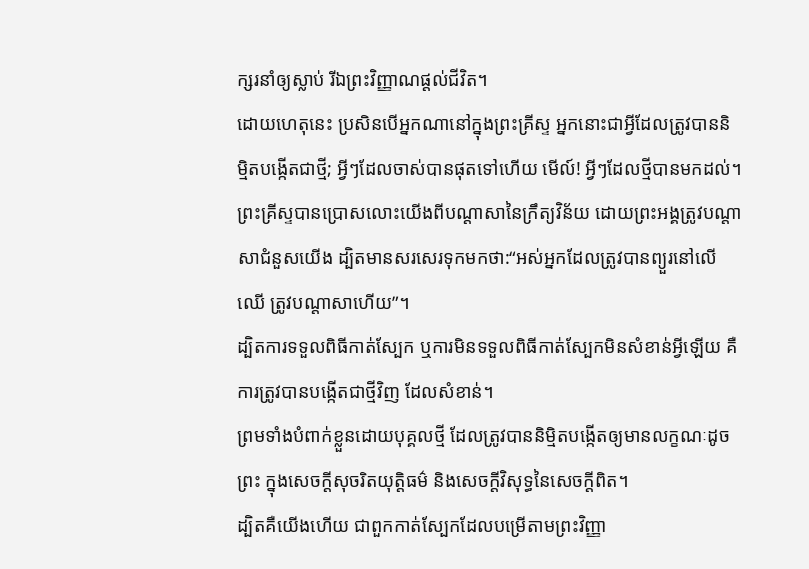ក្សរនាំឲ្យស្លាប់ រីឯព្រះវិញ្ញាណផ្ដល់ជីវិត។
ដោយហេតុនេះ ប្រសិនបើអ្នកណានៅក្នុងព្រះគ្រីស្ទ អ្នកនោះជាអ្វីដែលត្រូវបាននិម្មិតបង្កើតជាថ្មី; អ្វីៗដែលចាស់បានផុតទៅហើយ មើល៍! អ្វីៗដែលថ្មីបានមកដល់។
ព្រះគ្រីស្ទបានប្រោសលោះយើងពីបណ្ដាសានៃក្រឹត្យវិន័យ ដោយព្រះអង្គត្រូវបណ្ដាសាជំនួសយើង ដ្បិតមានសរសេរទុកមកថា:“អស់អ្នកដែលត្រូវបានព្យួរនៅលើឈើ ត្រូវបណ្ដាសាហើយ”។
ដ្បិតការទទួលពិធីកាត់ស្បែក ឬការមិនទទួលពិធីកាត់ស្បែកមិនសំខាន់អ្វីឡើយ គឺការត្រូវបានបង្កើតជាថ្មីវិញ ដែលសំខាន់។
ព្រមទាំងបំពាក់ខ្លួនដោយបុគ្គលថ្មី ដែលត្រូវបាននិម្មិតបង្កើតឲ្យមានលក្ខណៈដូចព្រះ ក្នុងសេចក្ដីសុចរិតយុត្តិធម៌ និងសេចក្ដីវិសុទ្ធនៃសេចក្ដីពិត។
ដ្បិតគឺយើងហើយ ជាពួកកាត់ស្បែកដែលបម្រើតាមព្រះវិញ្ញា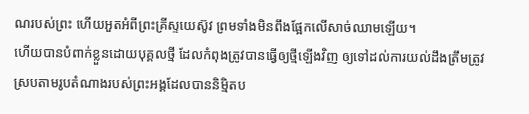ណរបស់ព្រះ ហើយអួតអំពីព្រះគ្រីស្ទយេស៊ូវ ព្រមទាំងមិនពឹងផ្អែកលើសាច់ឈាមឡើយ។
ហើយបានបំពាក់ខ្លួនដោយបុគ្គលថ្មី ដែលកំពុងត្រូវបានធ្វើឲ្យថ្មីឡើងវិញ ឲ្យទៅដល់ការយល់ដឹងត្រឹមត្រូវ ស្របតាមរូបតំណាងរបស់ព្រះអង្គដែលបាននិម្មិតប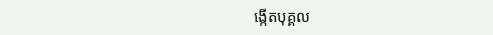ង្កើតបុគ្គល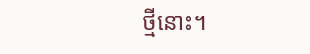ថ្មីនោះ។